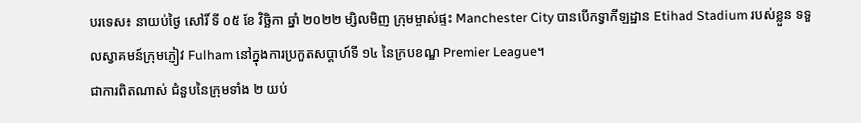បរទេស៖ នាយប់ថ្ងៃ សៅរិ៍ ទី ០៥ ខែ វិច្ឆិកា ឆ្នាំ ២០២២ ម្សិលមិញ ក្រុមម្ចាស់ផ្ទះ Manchester City បានបើកទ្វាកីឡដ្ឋាន Etihad Stadium របស់ខ្លួន ទទួលស្វាគមន៍ក្រុមភ្ញៀវ Fulham នៅក្នុងការប្រកួតសប្តាហ៍ទី ១៤ នៃក្របខណ្ឌ Premier League។
ជាការពិតណាស់ ជំនួបនៃក្រុមទាំង ២ យប់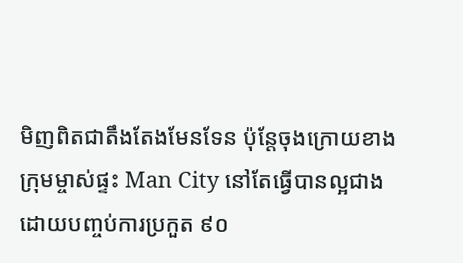មិញពិតជាតឹងតែងមែនទែន ប៉ុន្តែចុងក្រោយខាងក្រុមម្ចាស់ផ្ទះ Man City នៅតែធ្វើបានល្អជាង ដោយបញ្ចប់ការប្រកួត ៩០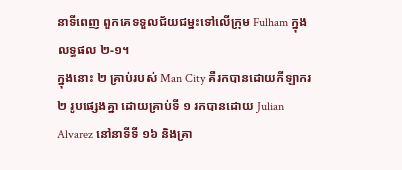នាទីពេញ ពួកគេទទួលជ័យជម្នះទៅលើក្រុម Fulham ក្នុងលទ្ធផល ២-១។
ក្នុងនោះ ២ គ្រាប់របស់ Man City គឺរកបានដោយកីឡាករ ២ រូបផ្សេងគ្នា ដោយគ្រាប់ទី ១ រកបានដោយ Julian Alvarez នៅនាទីទី ១៦ និងគ្រា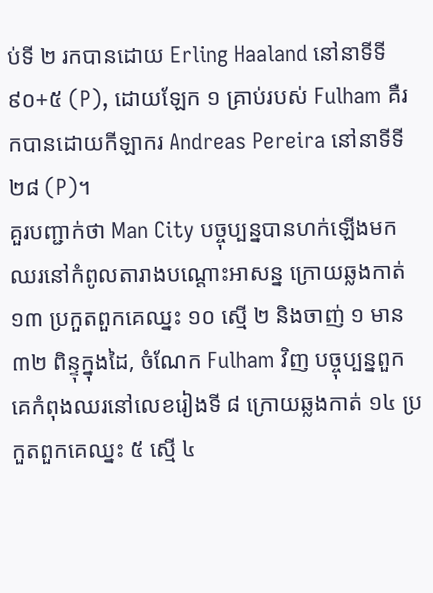ប់ទី ២ រកបានដោយ Erling Haaland នៅនាទីទី ៩០+៥ (P), ដោយឡែក ១ គ្រាប់របស់ Fulham គឺរកបានដោយកីឡាករ Andreas Pereira នៅនាទីទី ២៨ (P)។
គួរបញ្ជាក់ថា Man City បច្ចុប្បន្នបានហក់ឡើងមកឈរនៅកំពូលតារាងបណ្តោះអាសន្ន ក្រោយឆ្លងកាត់ ១៣ ប្រកួតពួកគេឈ្នះ ១០ ស្មើ ២ និងចាញ់ ១ មាន ៣២ ពិន្ទុក្នុងដៃ, ចំណែក Fulham វិញ បច្ចុប្បន្នពួកគេកំពុងឈរនៅលេខរៀងទី ៨ ក្រោយឆ្លងកាត់ ១៤ ប្រកួតពួកគេឈ្នះ ៥ ស្មើ ៤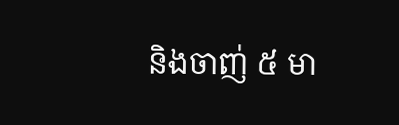និងចាញ់ ៥ មា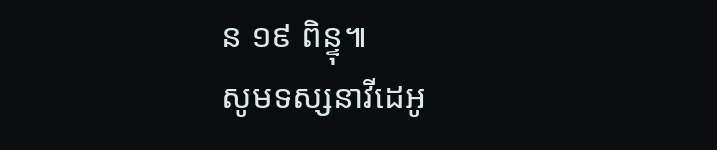ន ១៩ ពិន្ទុ៕
សូមទស្សនាវីដេអូ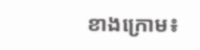ខាងក្រោម៖